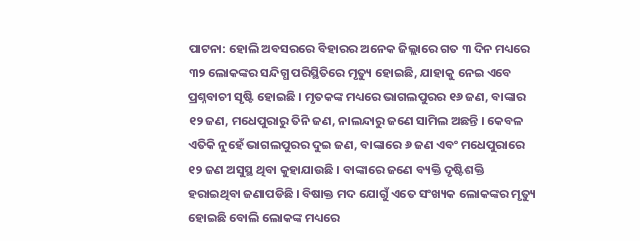ପାଟନା: ହୋଲି ଅବସରରେ ବିହାରର ଅନେକ ଜିଲ୍ଲାରେ ଗତ ୩ ଦିନ ମଧ୍ୟରେ ୩୨ ଲୋକଙ୍କର ସନ୍ଦିଗ୍ଧ ପରିସ୍ଥିତିରେ ମୃତ୍ୟୁ ହୋଇଛି, ଯାହାକୁ ନେଇ ଏବେ ପ୍ରଶ୍ନବାଚୀ ସୃଷ୍ଟି ହୋଇଛି । ମୃତକଙ୍କ ମଧ୍ୟରେ ଭାଗଲପୁରର ୧୬ ଜଣ, ବାଙ୍କାର ୧୨ ଜଣ, ମଧେପୁରାରୁ ତିନି ଜଣ, ନାଲନ୍ଦାରୁ ଜଣେ ସାମିଲ ଅଛନ୍ତି । କେବଳ ଏତିକି ନୁହେଁ ଭାଗଲପୁରର ଦୁଇ ଜଣ, ବାଙ୍କାରେ ୬ ଜଣ ଏବଂ ମଧେପୁରାରେ ୧୨ ଜଣ ଅସୁସ୍ଥ ଥିବା କୁହାଯାଉଛି । ବାଙ୍କାରେ ଜଣେ ବ୍ୟକ୍ତି ଦୃଷ୍ଟିଶକ୍ତି ହରାଇଥିବା ଜଣାପଡିଛି । ବିଷାକ୍ତ ମଦ ଯୋଗୁଁ ଏତେ ସଂଖ୍ୟକ ଲୋକଙ୍କର ମୃତ୍ୟୁ ହୋଇଛି ବୋଲି ଲୋକଙ୍କ ମଧ୍ୟରେ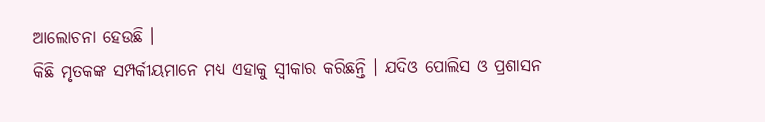ଆଲୋଚନା ହେଉଛି ।
କିଛି ମୃତକଙ୍କ ସମ୍ପର୍କୀୟମାନେ ମଧ୍ୟ ଏହାକୁ ସ୍ୱୀକାର କରିଛନ୍ତି । ଯଦିଓ ପୋଲିସ ଓ ପ୍ରଶାସନ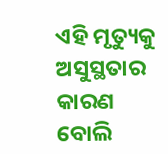ଏହି ମୃତ୍ୟୁକୁ ଅସୁସ୍ଥତାର କାରଣ ବୋଲି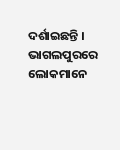ଦର୍ଶାଇଛନ୍ତି । ଭାଗଲପୁରରେ ଲୋକମାନେ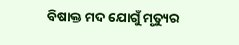ବିଷାକ୍ତ ମଦ ଯୋଗୁଁ ମୃତ୍ୟୁର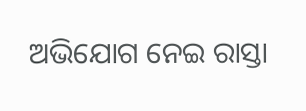ଅଭିଯୋଗ ନେଇ ରାସ୍ତା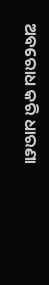ଅବରୋଧ କରି ଧାରଣା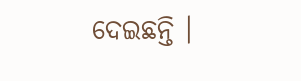ଦେଇଛନ୍ତି ।